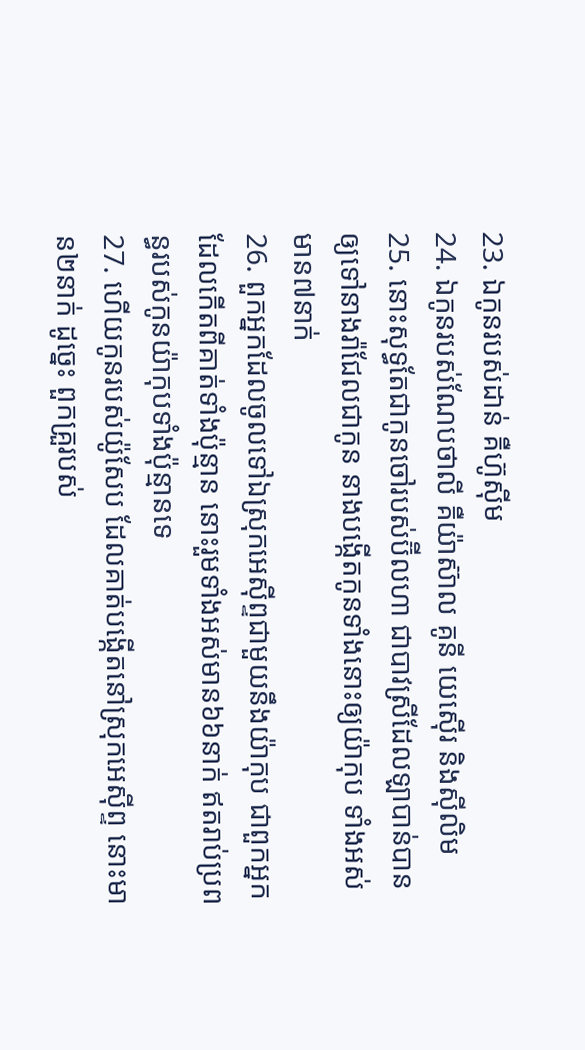23. ឯកូនរបស់ដាន់ គឺហ៊ូស៊ីម
24. ឯកូនរបស់ណែបថាលី គឺយ៉ាស៊ាល គូនី យេស៊ើរ និងស៊ីលិម
25. នោះសុទ្ធតែជាកូនចៅរបស់ប៊ីលហា ជាបាវស្រីដែលឡាបាន់បានឲ្យទៅនាងរ៉ាជែលជាកូន នាងបង្កើតកូនទាំងនោះឲ្យយ៉ាកុប ទាំងអស់មាន៧នាក់
26. ពួកអ្នកដែលចូលទៅឯស្រុកអេស៊ីព្ទជាមួយនឹងយ៉ាកុប ជាពួកអ្នកដែលកើតពីគាត់ទាំងប៉ុន្មាន នោះរួមទាំងអស់មាន៦៦នាក់ ឥតរាប់ប្រពន្ធរបស់កូនយ៉ាកុបទាំងប៉ុន្មានទេ
27. ហើយកូនរបស់យ៉ូសែប ដែលគាត់បង្កើតនៅស្រុកអេស៊ីព្ទ នោះមាន២នាក់ ដូច្នេះ ពួកគ្រួរបស់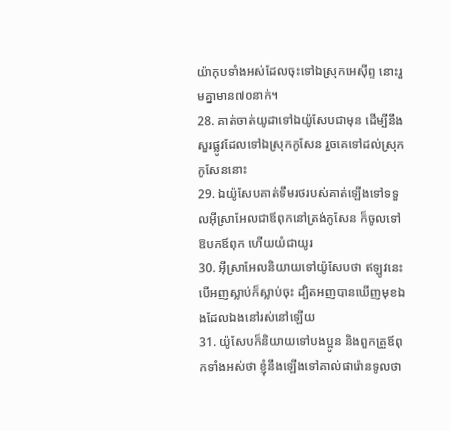យ៉ាកុបទាំងអស់ដែលចុះទៅឯស្រុកអេស៊ីព្ទ នោះរួមគ្នាមាន៧០នាក់។
28. គាត់ចាត់យូដាទៅឯយ៉ូសែបជាមុន ដើម្បីនឹងសួរផ្លូវដែលទៅឯស្រុកកូសែន រួចគេទៅដល់ស្រុកកូសែននោះ
29. ឯយ៉ូសែបគាត់ទឹមរថរបស់គាត់ឡើងទៅទទួលអ៊ីស្រាអែលជាឪពុកនៅត្រង់កូសែន ក៏ចូលទៅឱបកឪពុក ហើយយំជាយូរ
30. អ៊ីស្រាអែលនិយាយទៅយ៉ូសែបថា ឥឡូវនេះ បើអញស្លាប់ក៏ស្លាប់ចុះ ដ្បិតអញបានឃើញមុខឯងដែលឯងនៅរស់នៅឡើយ
31. យ៉ូសែបក៏និយាយទៅបងប្អូន និងពួកគ្រួឪពុកទាំងអស់ថា ខ្ញុំនឹងឡើងទៅគាល់ផារ៉ោនទូលថា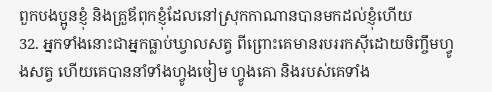ពួកបងប្អូនខ្ញុំ និងគ្រួឪពុកខ្ញុំដែលនៅស្រុកកាណានបានមកដល់ខ្ញុំហើយ
32. អ្នកទាំងនោះជាអ្នកធ្លាប់ឃ្វាលសត្វ ពីព្រោះគេមានរបររកស៊ីដោយចិញ្ចឹមហ្វូងសត្វ ហើយគេបាននាំទាំងហ្វូងចៀម ហ្វូងគោ និងរបស់គេទាំង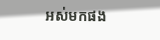អស់មកផង